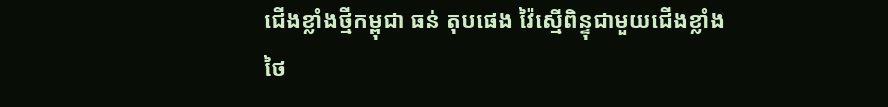ជើងខ្លាំងថ្មីកម្ពុជា ធន់ តុបផេង វ៉ៃស្មើពិន្ទុជាមួយជើងខ្លាំងថៃ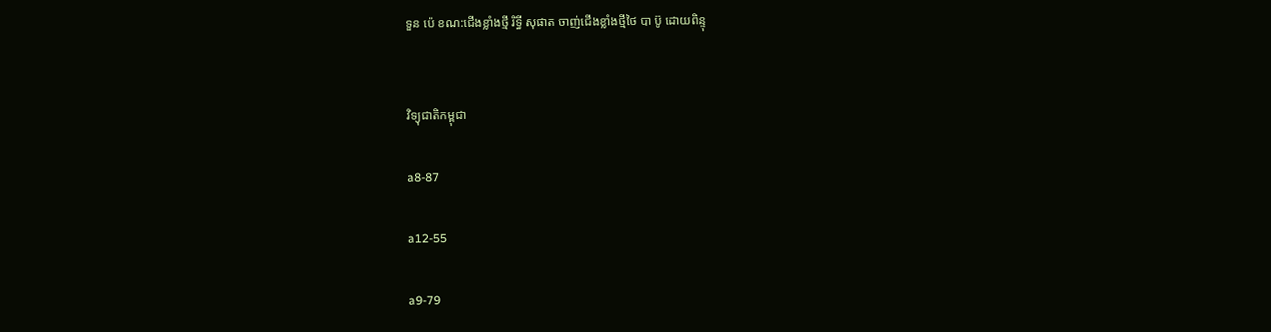ទួន ប៉េ ខណ:ជើងខ្លាំងថ្មី រិទ្ធី សុផាត ចាញ់ជើងខ្លាំងថ្មីថៃ បា ប៊ូ ដោយពិន្ទុ


វិទ្យុជាតិកម្ពុជា

a8-87

a12-55

a9-79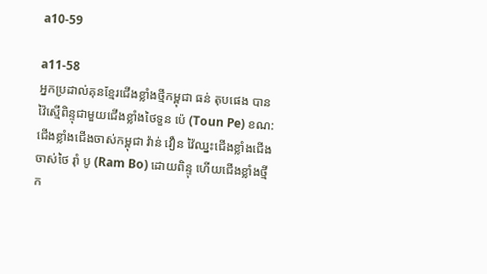a10-59

a11-58
អ្នកប្រដាល់គុនខ្មែរជើងខ្លាំងថ្មីកម្ពុជា ធន់ តុបផេង បានវ៉ៃស្មើពិន្ទុជាមួយជើងខ្លាំងថៃទួន ប៉េ (Toun Pe) ខណ:ជើងខ្លាំងជើងចាស់កម្ពុជា វ៉ាន់ វឿន វ៉ៃឈ្នះជើងខ្លាំងជើងចាស់ថៃ រ៉ាំ បូ (Ram Bo) ដោយពិន្ទុ ហើយជើងខ្លាំងថ្មីក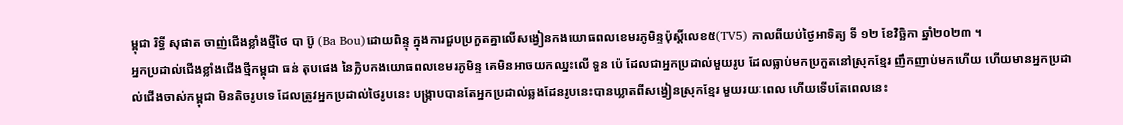ម្ពុជា រិទ្ធី សុផាត ចាញ់ជើងខ្លាំងថ្មីថៃ បា ប៊ូ (Ba Bou)ដោយពិន្ទុ ក្នុងការជួបប្រកួតគ្នាលើសង្វៀនកងយោធពលខេមរភូមិន្ទប៉ុស្តិ៍លេខ៥(TV5) កាលពីយប់ថ្ងៃអាទិត្យ ទី ១២ ខែវិច្ឆិកា ឆ្នាំ២០២៣ ។
អ្នកប្រដាល់ជើងខ្លាំងជើងថ្មីកម្ពុជា ធន់ តុបផេង នៃក្លិបកងយោធពលខេមរភូមិន្ទ គេមិនអាចយកឈ្នះលើ ទួន ប៉េ ដែលជាអ្នកប្រដាល់មួយរូប ដែលធ្លាប់មកប្រកួតនៅស្រុកខ្មែរ ញឹកញាប់មកហើយ ហើយមានអ្នកប្រដាល់ជើងចាស់កម្ពុជា មិនតិចរូបទេ ដែលត្រូវអ្នកប្រដាល់ថៃរូបនេះ បង្រ្កាបបានតែអ្នកប្រដាល់ឆ្លងដែនរូបនេះបានឃ្លាតពីសង្វៀនស្រុកខ្មែរ មួយរយៈពេល ហើយទើបតែពេលនេះ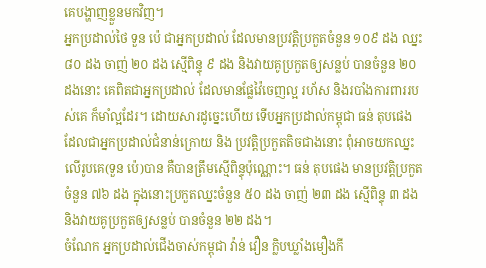គេបង្ហាញខ្លួនមកវិញ។
អ្នកប្រដាល់ថៃ ទួន ប៉េ ជាអ្នកប្រដាល់ ដែលមានប្រវត្តិប្រកួតចំនួន ១០៩ ដង ឈ្នះ ៨០ ដង ចាញ់ ២០ ដង ស្មើពិន្ទុ ៩ ដង និងវាយគូប្រកួតឲ្យសន្លប់ បានចំនួន ២០ ដងនោះ គេពិតជាអ្នកប្រដាល់ ដែលមានផ្លែវ៉ៃចេញល្អ រហ័ស និងរបាំងការពាររបស់គេ ក៏មាំល្អដែរ។ ដោយសារដូច្នេះហើយ ទើបអ្នកប្រដាល់កម្ពុជា ធន់ តុបផេង ដែលជាអ្នកប្រដាល់ជំនាន់ក្រោយ និង ប្រវត្តិប្រកួតតិចជាងនោះ ពុំអាចយកឈ្នះលើរូបគេ(ទួន ប៉េ)បាន គឺបានត្រឹមស្មើពិន្ទុប៉ុណ្ណោះ។ ធន់ តុបផេង មានប្រវត្តិប្រកួតចំនួន ៧៦ ដង ក្នុងនោះប្រកួតឈ្នះចំនួន ៥០ ដង ចាញ់ ២៣ ដង ស្មើពិន្ទុ ៣ ដង និងវាយគូប្រកួតឲ្យសន្លប់ បានចំនួន ២២ ដង។
ចំណែក អ្នកប្រដាល់ជើងចាស់កម្ពុជា វ៉ាន់ វឿន ក្លិបឃ្លាំងមឿងកី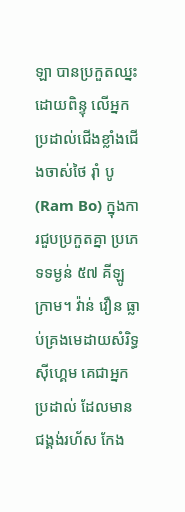ឡា បានប្រកួតឈ្នះដោយពិន្ទុ លើអ្នកប្រដាល់ជើងខ្លាំងជើងចាស់ថៃ រ៉ាំ បូ (Ram Bo) ក្នុងការជួបប្រកួតគ្នា ប្រភេទទម្ងន់ ៥៧ គីឡូក្រាម។ វ៉ាន់ វឿន ធ្លាប់គ្រងមេដាយសំរិទ្ធស៊ីហ្គេម គេជាអ្នកប្រដាល់ ដែលមានជង្គង់រហ័ស កែង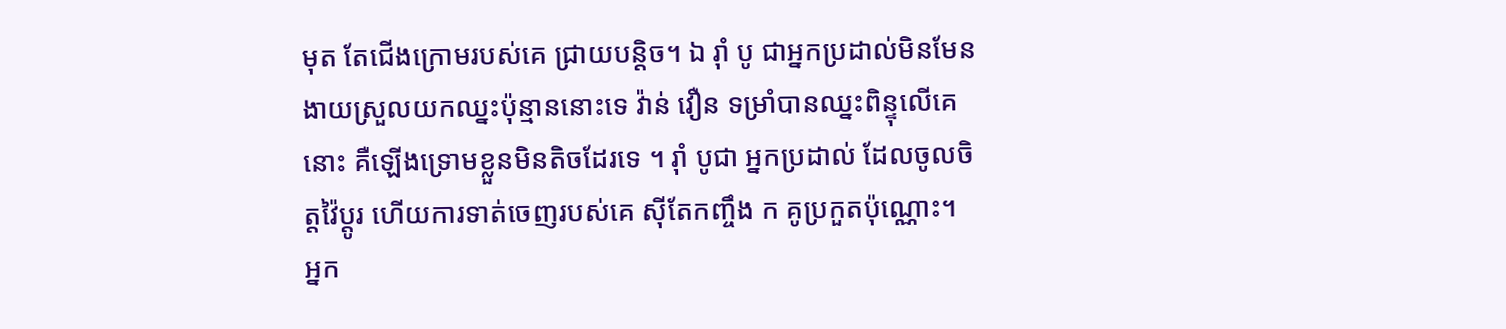មុត តែជើងក្រោមរបស់គេ ជ្រាយបន្តិច។ ឯ រ៉ាំ បូ ជាអ្នកប្រដាល់មិនមែនងាយស្រួលយកឈ្នះប៉ុន្មាននោះទេ វ៉ាន់ វឿន ទម្រាំបានឈ្នះពិន្ទុលើគេនោះ គឺឡើងទ្រោមខ្លួនមិនតិចដែរទេ ។ រ៉ាំ បូជា អ្នកប្រដាល់ ដែលចូលចិត្តវ៉ៃប្ដូរ ហើយការទាត់ចេញរបស់គេ ស៊ីតែកញ្ចឹង ក គូប្រកួតប៉ុណ្ណោះ។ អ្នក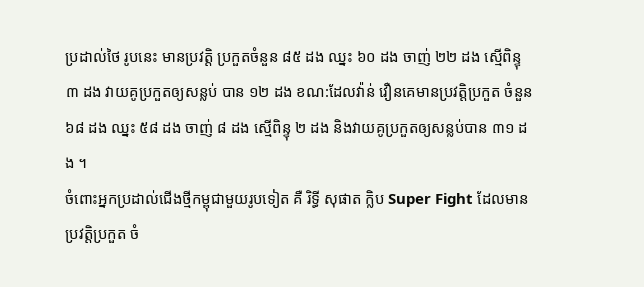ប្រដាល់ថៃ រូបនេះ មានប្រវត្តិ ប្រកួតចំនួន ៨៥ ដង ឈ្នះ ៦០ ដង ចាញ់ ២២ ដង ស្មើពិន្ទុ ៣ ដង វាយគូប្រកួតឲ្យសន្លប់ បាន ១២ ដង ខណ:ដែលវ៉ាន់ វឿនគេមានប្រវត្តិប្រកួត ចំនួន ៦៨ ដង ឈ្នះ ៥៨ ដង ចាញ់ ៨ ដង ស្មើពិន្ទុ ២ ដង និងវាយគូប្រកួតឲ្យសន្លប់បាន ៣១ ដង ។
ចំពោះអ្នកប្រដាល់ជើងថ្មីកម្ពុជាមួយរូបទៀត គឺ រិទ្ធី សុផាត ក្លិប Super Fight ដែលមានប្រវត្តិប្រកួត ចំ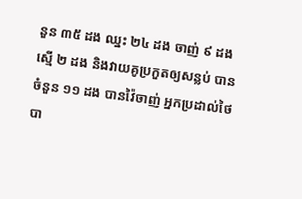នួន ៣៥ ដង ឈ្នះ ២៤ ដង ចាញ់ ៩ ដង ស្មើ ២ ដង និងវាយគូប្រកួតឲ្យសន្លប់ បានចំនួន ១១ ដង បានវ៉ៃចាញ់ អ្នកប្រដាល់ថៃ បា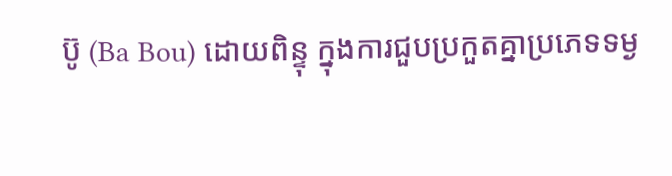ប៊ូ (Ba Bou) ដោយពិន្ទុ ក្នុងការជួបប្រកួតគ្នាប្រភេទទម្ង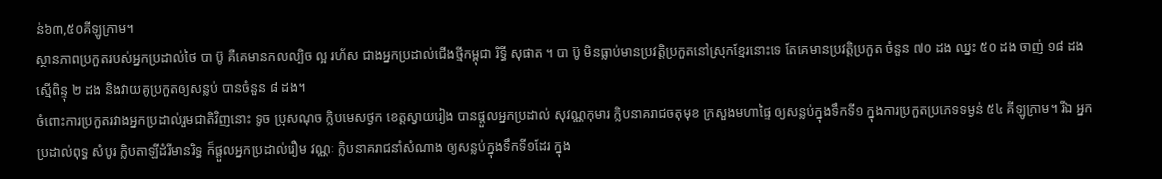ន់៦៣,៥០គីឡូក្រាម។
ស្ថានភាពប្រកួតរបស់អ្នកប្រដាល់ថៃ បា ប៊ូ គឺគេមានកលល្បិច ល្អ រហ័ស ជាងអ្នកប្រដាល់ជើងថ្មីកម្ពុជា រិទ្ធី សុផាត ។ បា ប៊ូ មិនធ្លាប់មានប្រវត្តិប្រកួតនៅស្រុកខ្មែរនោះទេ តែគេមានប្រវត្តិប្រកួត ចំនួន ៧០ ដង ឈ្នះ ៥០ ដង ចាញ់ ១៨ ដងស្មើពិន្ទុ ២ ដង និងវាយគូប្រកួតឲ្យសន្លប់ បានចំនួន ៨ ដង។
ចំពោះការប្រកួតរវាងអ្នកប្រដាល់រួមជាតិវិញនោះ ទូច ប្រុសណុច ក្លិបមេសថ្ងក ខេត្តស្វាយរៀង បានផ្តួលអ្នកប្រដាល់ សុវណ្ណកុមារ ក្លិបនាគរាជចតុមុខ ក្រសួងមហាផ្ទៃ ឲ្យសន្លប់ក្នុងទឹកទី១ ក្នុងការប្រកួតប្រភេទទម្ងន់ ៥៤ គីឡូក្រាម។ រីឯ អ្នកប្រដាល់ពុទ្ធ សំបូរ ក្លិបតាឡីដំរីមានរិទ្ធ ក៏ផ្តួលអ្នកប្រដាល់រឿម វណ្ណៈ ក្លិបនាគរាជនាំសំណាង ឲ្យសន្លប់ក្នុងទឹកទី១ដែរ ក្នុង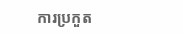ការប្រកួត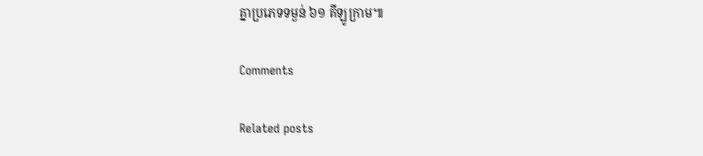គ្នាប្រភេទទម្ងន់ ៦១ គីឡូក្រាម៕

Comments

Related posts